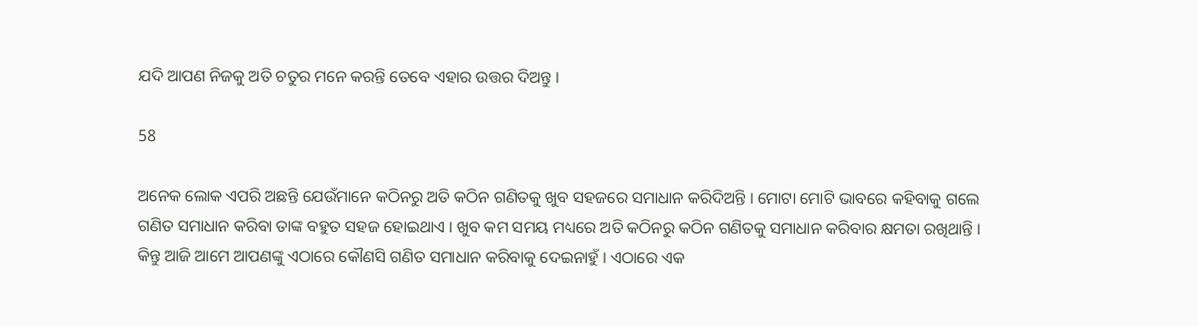ଯଦି ଆପଣ ନିଜକୁ ଅତି ଚତୁର ମନେ କରନ୍ତି ତେବେ ଏହାର ଉତ୍ତର ଦିଅନ୍ତୁ ।

58

ଅନେକ ଲୋକ ଏପରି ଅଛନ୍ତି ଯେଉଁମାନେ କଠିନରୁ ଅତି କଠିନ ଗଣିତକୁ ଖୁବ ସହଜରେ ସମାଧାନ କରିଦିଅନ୍ତି । ମୋଟା ମୋଟି ଭାବରେ କହିବାକୁ ଗଲେ ଗଣିତ ସମାଧାନ କରିବା ତାଙ୍କ ବହୁତ ସହଜ ହୋଇଥାଏ । ଖୁବ କମ ସମୟ ମଧ୍ୟରେ ଅତି କଠିନରୁ କଠିନ ଗଣିତକୁ ସମାଧାନ କରିବାର କ୍ଷମତା ରଖିଥାନ୍ତି । କିନ୍ତୁ ଆଜି ଆମେ ଆପଣଙ୍କୁ ଏଠାରେ କୌଣସି ଗଣିତ ସମାଧାନ କରିବାକୁ ଦେଇନାହୁଁ । ଏଠାରେ ଏକ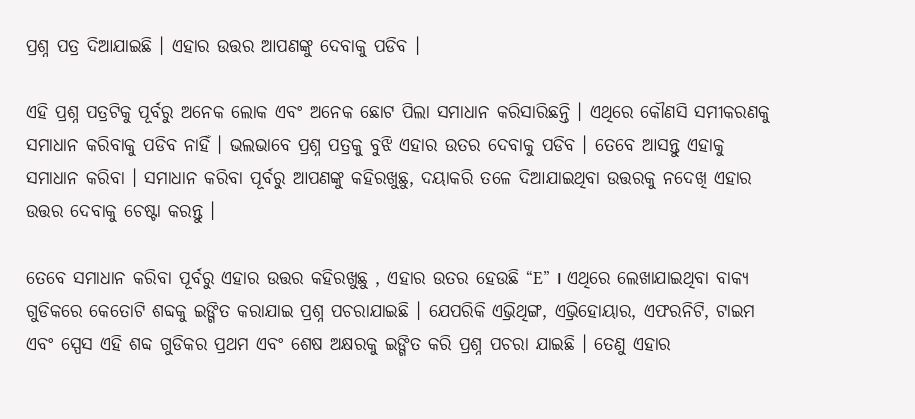ପ୍ରଶ୍ନ ପତ୍ର ଦିଆଯାଇଛି । ଏହାର ଉତ୍ତର ଆପଣଙ୍କୁ ଦେବାକୁ ପଡିବ ।

ଏହି ପ୍ରଶ୍ନ ପତ୍ରଟିକୁ ପୂର୍ବରୁ ଅନେକ ଲୋକ ଏବଂ ଅନେକ ଛୋଟ ପିଲା ସମାଧାନ କରିସାରିଛନ୍ତି । ଏଥିରେ କୌଣସି ସମୀକରଣକୁ ସମାଧାନ କରିବାକୁ ପଡିବ ନାହିଁ । ଭଲଭାବେ ପ୍ରଶ୍ନ ପତ୍ରକୁ ବୁଝି ଏହାର ଉତର ଦେବାକୁ ପଡିବ । ତେବେ ଆସନ୍ତୁ ଏହାକୁ ସମାଧାନ କରିବା । ସମାଧାନ କରିବା ପୂର୍ବରୁ ଆପଣଙ୍କୁ କହିରଖୁଛୁ, ଦୟାକରି ତଳେ ଦିଆଯାଇଥିବା ଉତ୍ତରକୁ ନଦେଖି ଏହାର ଉତ୍ତର ଦେବାକୁ ଚେଷ୍ଟା କରନ୍ତୁ ।

ତେବେ ସମାଧାନ କରିବା ପୂର୍ବରୁ ଏହାର ଉତ୍ତର କହିରଖୁଛୁ , ଏହାର ଉତର ହେଉଛି “E” । ଏଥିରେ ଲେଖାଯାଇଥିବା ବାକ୍ୟ ଗୁଡିକରେ କେତୋଟି ଶବ୍ଦକୁ ଇଙ୍ଗିତ କରାଯାଇ ପ୍ରଶ୍ନ ପଚରାଯାଇଛି । ଯେପରିକି ଏଭ୍ରିଥିଙ୍ଗ, ଏଭ୍ରିହୋୟାର, ଏଫରନିଟି, ଟାଇମ ଏବଂ ସ୍ପେସ ଏହି ଶବ୍ଦ ଗୁଡିକର ପ୍ରଥମ ଏବଂ ଶେଷ ଅକ୍ଷରକୁ ଇଙ୍ଗିତ କରି ପ୍ରଶ୍ନ ପଚରା ଯାଇଛି । ତେଣୁ ଏହାର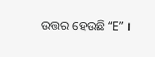ଉତ୍ତର ହେଉଛି “E” ।